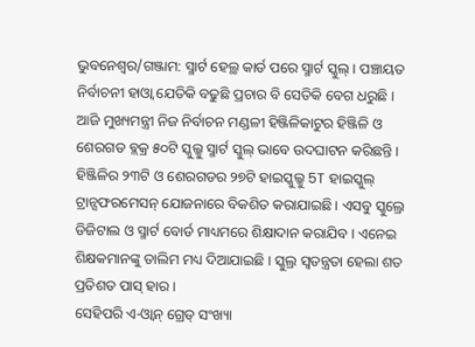ଭୁବନେଶ୍ୱର/ଗଞ୍ଜାମ: ସ୍ମାର୍ଟ ହେଲ୍ଥ କାର୍ଡ ପରେ ସ୍ମାର୍ଟ ସ୍କୁଲ୍ । ପଞ୍ଚାୟତ ନିର୍ବାଚନୀ ହାଓ୍ୱା ଯେତିକି ବଢୁଛି ପ୍ରଚାର ବି ସେତିକି ବେଗ ଧରୁଛି । ଆଜି ମୁଖ୍ୟମନ୍ତ୍ରୀ ନିଜ ନିର୍ବାଚନ ମଣ୍ଡଳୀ ହିଞ୍ଜିଳିକାଟୁର ହିଞ୍ଜିଳି ଓ ଶେରଗଡ ବ୍ଲକ୍ର ୫୦ଟି ସ୍କୁଲ୍କୁ ସ୍ମାର୍ଟ ସ୍କୁଲ୍ ଭାବେ ଉଦଘାଟନ କରିଛନ୍ତି । ହିଞ୍ଜିଳିର ୨୩ଟି ଓ ଶେରଗଡର ୨୭ଟି ହାଇସ୍କୁଲ୍କୁ 5T ହାଇସ୍କୁଲ୍ ଟ୍ରାନ୍ସଫରମେସନ୍ ଯୋଜନାରେ ବିକଶିତ କରାଯାଇଛି । ଏସବୁ ସ୍କୁଲ୍ରେ ଡିଜିଟାଲ ଓ ସ୍ମାର୍ଟ ବୋର୍ଡ ମାଧ୍ୟମରେ ଶିକ୍ଷାଦାନ କରାଯିବ । ଏନେଇ ଶିକ୍ଷକମାନଙ୍କୁ ତାଲିମ ମଧ୍ୟ ଦିଆଯାଇଛି । ସ୍କୁଲ୍ର ସ୍ୱତନ୍ତ୍ରତା ହେଲା ଶତ ପ୍ରତିଶତ ପାସ୍ ହାର ।
ସେହିପରି ଏ-ଓ୍ୱାନ୍ ଗ୍ରେଡ୍ ସଂଖ୍ୟା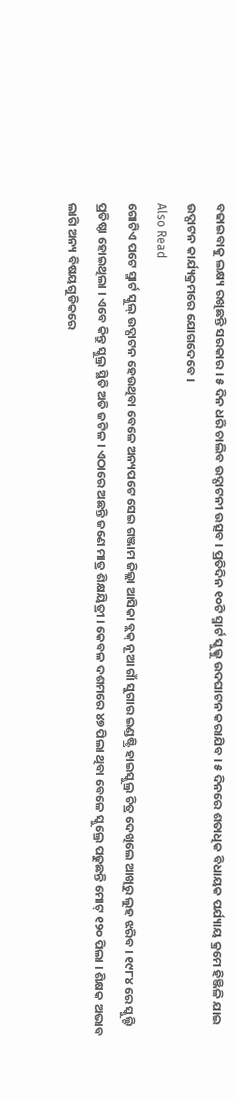ବଢାଇବାକୁ ଲକ୍ଷ୍ୟ ରଖିଛନ୍ତି ସରକାର । ୫ ଦିନ ଧରି ଚାଲିବ ଉଦ୍ଘାଟନୀ ଉତ୍ସବ । ପ୍ରତିଦିନ ୧୦ଟି ସ୍ମାର୍ଟ ସ୍କୁଲ୍କୁ ଉଦଘାଟନ କରାଯିବ । ୫ ଦିନରେ ଶତାଧିକ ବିଧାୟକ ପର୍ଯ୍ୟାୟ କ୍ରମେ ହିଞ୍ଜିଳି ଯାଇ ଉଦ୍ଘାଟନ କାର୍ଯ୍ୟକ୍ରମରେ ଯୋଗଦେବେ ।
Also Read
ଗୋଟିଏ ପଟେ ସ୍ମାର୍ଟ ସ୍କୁଲ୍ ଉଦ୍ଘାଟନ ହେଉଥିବା ବେଳେ ଅନ୍ୟପଟେ ସେଇ ଗଞ୍ଜାମ ଜିଲ୍ଲା ଆସିକା ବ୍ଲକ୍ ନୂଆ ଗାଁ ସୁଗାର ଇଣ୍ଡଷ୍ଟ୍ରି ହାଇସ୍କୁଲ୍ର ଚିତ୍ର ଦେଖିଲେ ଆଖିରୁ ଲୁହ ଝରିବ । ୧୯୮୪ ରେ ସ୍କୁଲ୍ଟି ପ୍ରତିଷ୍ଠା ହୋଇଥିଲା । ଏବେ କିନ୍ତୁ ସ୍କୁଲ୍ର ସ୍ଥିତି ଅତି ଜଟିଳ । ଏଠାରେ ଅଛନ୍ତି ଜଣେ ମାତ୍ର ଶିକ୍ଷୟିତ୍ରୀ । କେବଳ ଦଶମରେ ୪୭ ପିଲା ଥିବା ବେଳେ ସ୍କୁଲ୍ରେ ପଢୁଛନ୍ତି ମୋଟ୍ ୧୨୦ ପିଲା । ଶିକ୍ଷକ ଅଭାବ ଲାଗି ଅନ୍ୟ ବିଷୟଗୁଡିକରେ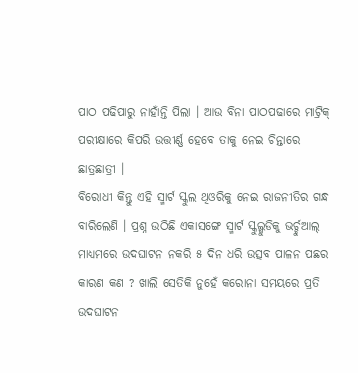ପାଠ ପଢିପାରୁ ନାହାଁନ୍ତି ପିଲା । ଆଉ ବିନା ପାଠପଢାରେ ମାଟ୍ରିକ୍ ପରୀକ୍ଷାରେ କିପରି ଉତ୍ତୀର୍ଣ୍ଣ ହେବେ ତାକୁ ନେଇ ଚିନ୍ତାରେ ଛାତ୍ରଛାତ୍ରୀ ।
ବିରୋଧୀ କିନ୍ତୁ ଏହି ସ୍ମାର୍ଟ ସ୍କୁଲ ଥିଓରିକୁ ନେଇ ରାଜନୀତିର ଗନ୍ଧ ବାରିଲେଣି । ପ୍ରଶ୍ନ ଉଠିଛି ଏକାସଙ୍ଗେ ସ୍ମାର୍ଟ ସ୍କୁଲ୍ଗୁଡିକୁ ଭର୍ଚ୍ଚୁଆଲ୍ ମାଧ୍ୟମରେ ଉଦଘାଟନ ନକରି ୫ ଦିନ ଧରି ଉତ୍ସବ ପାଳନ ପଛର କାରଣ କଣ ? ଖାଲି ସେତିକି ନୁହେଁ କରୋନା ସମୟରେ ପ୍ରତି ଉଦଘାଟନ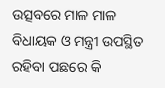ଉତ୍ସବରେ ମାଳ ମାଳ ବିଧାୟକ ଓ ମନ୍ତ୍ରୀ ଉପସ୍ଥିତ ରହିବା ପଛରେ କି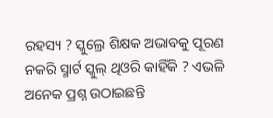ରହସ୍ୟ ? ସ୍କୁଲ୍ରେ ଶିକ୍ଷକ ଅଭାବକୁ ପୂରଣ ନକରି ସ୍ମାର୍ଟ ସ୍କୁଲ୍ ଥିଓରି କାହିଁକି ? ଏଭଳି ଅନେକ ପ୍ରଶ୍ନ ଉଠାଇଛନ୍ତି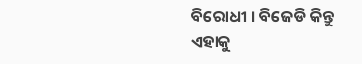ବିରୋଧୀ । ବିଜେଡି କିନ୍ତୁ ଏହାକୁ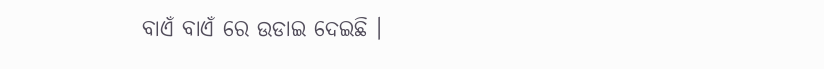ବାଏଁ ବାଏଁ ରେ ଉଡାଇ ଦେଇଛି ।